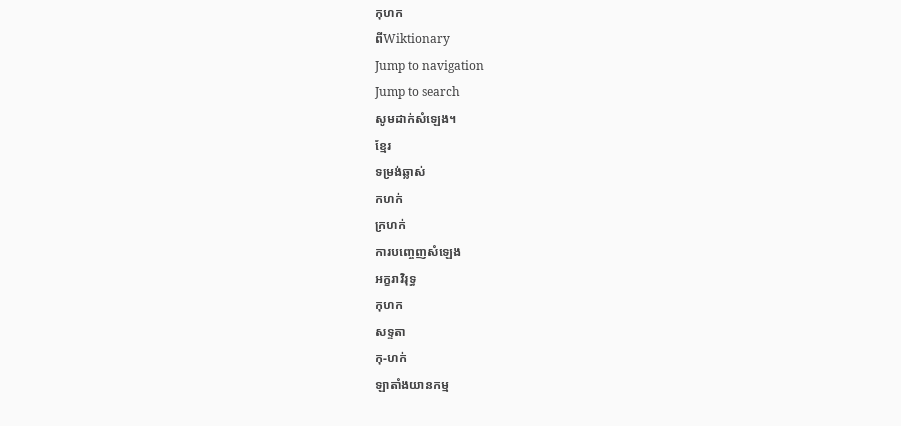កុហក
ពីWiktionary
Jump to navigation
Jump to search
សូមដាក់សំឡេង។
ខ្មែរ
ទម្រង់ឆ្លាស់
កហក់
ក្រហក់
ការបញ្ចេញសំឡេង
អក្ខរាវិរុទ្ធ
កុហក
សទ្ទតា
កុ-ហក់
ឡាតាំងយានកម្ម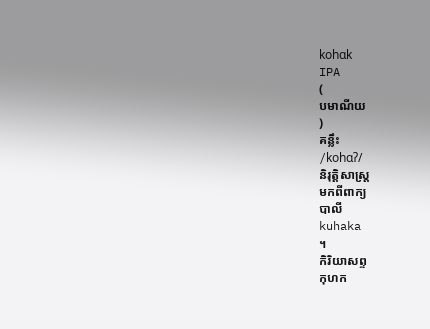kohɑk
IPA
(
បមាណីយ
)
គន្លឹះ
/kohɑʔ/
និរុត្តិសាស្ត្រ
មកពីពាក្យ
បាលី
kuhaka
។
កិរិយាសព្ទ
កុហក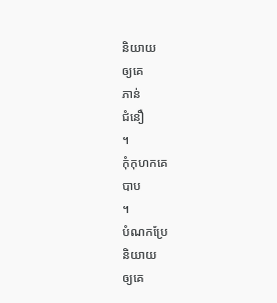និយាយ
ឲ្យគេ
ភាន់
ជំនឿ
។
កុំកុហកគេ
បាប
។
បំណកប្រែ
និយាយ
ឲ្យគេ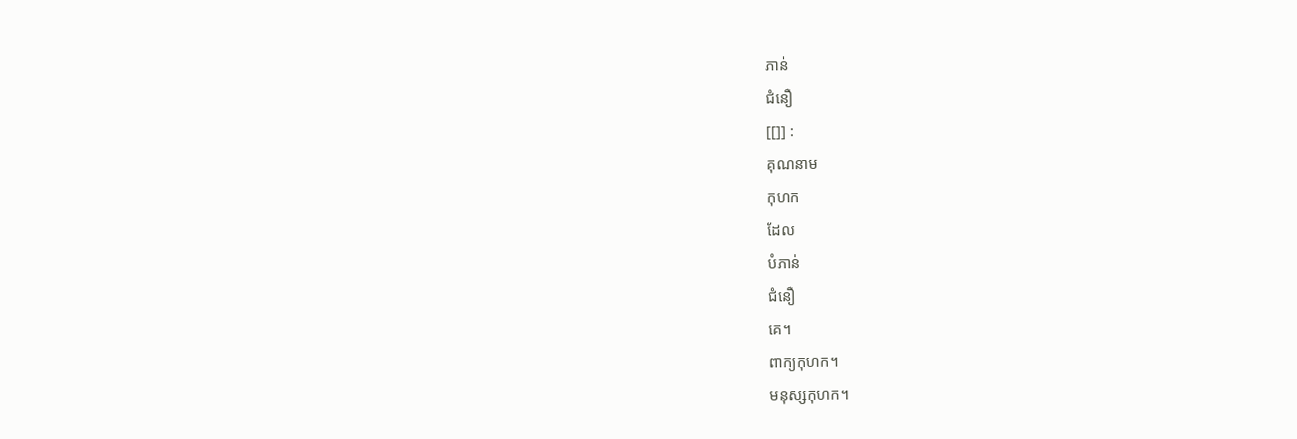ភាន់
ជំនឿ
[[]] :
គុណនាម
កុហក
ដែល
បំភាន់
ជំនឿ
គេ។
ពាក្យកុហក។
មនុស្សកុហក។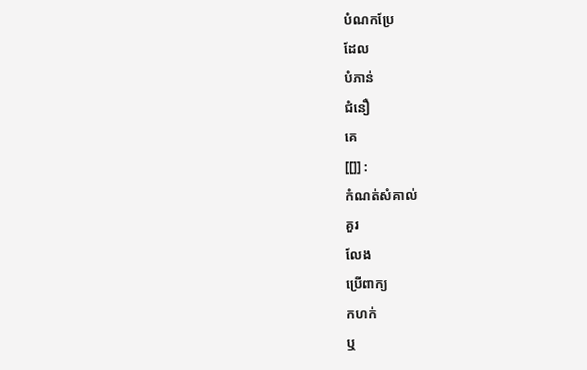បំណកប្រែ
ដែល
បំភាន់
ជំនឿ
គេ
[[]] :
កំណត់សំគាល់
គួរ
លែង
ប្រើពាក្យ
កហក់
ឬ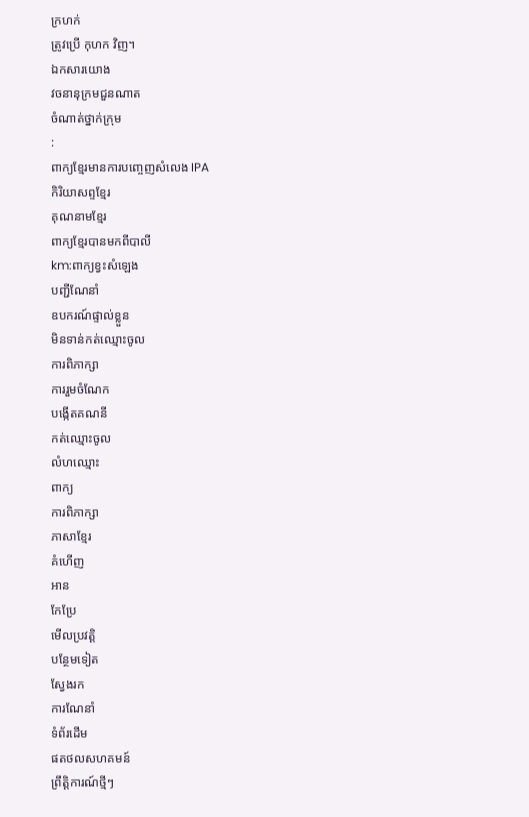ក្រហក់
ត្រូវប្រើ កុហក វិញ។
ឯកសារយោង
វចនានុក្រមជួនណាត
ចំណាត់ថ្នាក់ក្រុម
:
ពាក្យខ្មែរមានការបញ្ចេញសំលេង IPA
កិរិយាសព្ទខ្មែរ
គុណនាមខ្មែរ
ពាក្យខ្មែរបានមកពីបាលី
km:ពាក្យខ្វះសំឡេង
បញ្ជីណែនាំ
ឧបករណ៍ផ្ទាល់ខ្លួន
មិនទាន់កត់ឈ្មោះចូល
ការពិភាក្សា
ការរួមចំណែក
បង្កើតគណនី
កត់ឈ្មោះចូល
លំហឈ្មោះ
ពាក្យ
ការពិភាក្សា
ភាសាខ្មែរ
គំហើញ
អាន
កែប្រែ
មើលប្រវត្តិ
បន្ថែមទៀត
ស្វែងរក
ការណែនាំ
ទំព័រដើម
ផតថលសហគមន៍
ព្រឹត្តិការណ៍ថ្មីៗ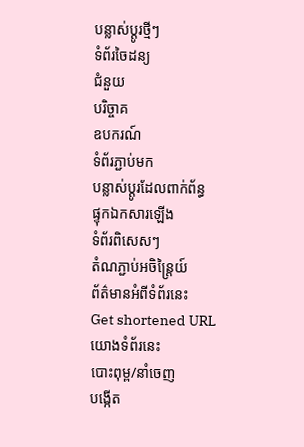បន្លាស់ប្ដូរថ្មីៗ
ទំព័រចៃដន្យ
ជំនួយ
បរិច្ចាគ
ឧបករណ៍
ទំព័រភ្ជាប់មក
បន្លាស់ប្ដូរដែលពាក់ព័ន្ធ
ផ្ទុកឯកសារឡើង
ទំព័រពិសេសៗ
តំណភ្ជាប់អចិន្ត្រៃយ៍
ព័ត៌មានអំពីទំព័រនេះ
Get shortened URL
យោងទំព័រនេះ
បោះពុម្ព/នាំចេញ
បង្កើត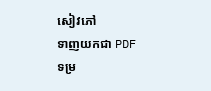សៀវភៅ
ទាញយកជា PDF
ទម្រ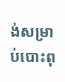ង់សម្រាប់បោះពុ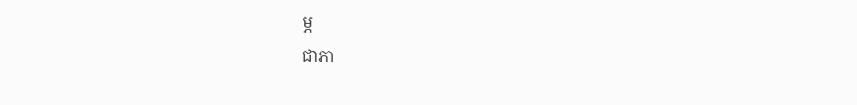ម្ភ
ជាភា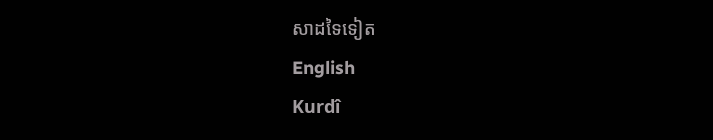សាដទៃទៀត
English
Kurdî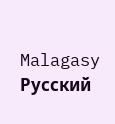Malagasy
Русский